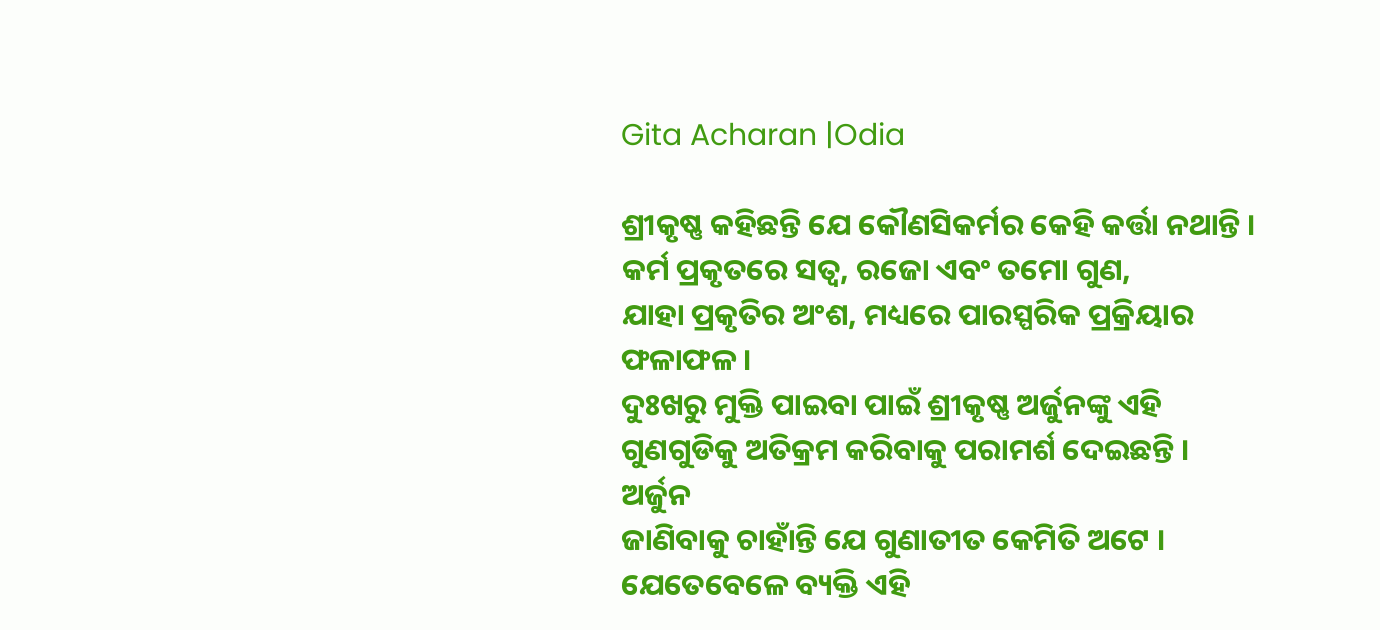Gita Acharan |Odia

ଶ୍ରୀକୃଷ୍ଣ କହିଛନ୍ତି ଯେ କୌଣସିକର୍ମର କେହି କର୍ତ୍ତା ନଥାନ୍ତି । କର୍ମ ପ୍ରକୃତରେ ସତ୍ୱ, ରଜୋ ଏବଂ ତମୋ ଗୁଣ,
ଯାହା ପ୍ରକୃତିର ଅଂଶ, ମଧ୍ୟରେ ପାରସ୍ପରିକ ପ୍ରକ୍ରିୟାର ଫଳାଫଳ ।
ଦୁଃଖରୁ ମୁକ୍ତି ପାଇବା ପାଇଁ ଶ୍ରୀକୃଷ୍ଣ ଅର୍ଜୁନଙ୍କୁ ଏହି ଗୁଣଗୁଡିକୁ ଅତିକ୍ରମ କରିବାକୁ ପରାମର୍ଶ ଦେଇଛନ୍ତି । ଅର୍ଜୁନ
ଜାଣିବାକୁ ଚାହାଁନ୍ତି ଯେ ଗୁଣାତୀତ କେମିତି ଅଟେ । ଯେତେବେଳେ ବ୍ୟକ୍ତି ଏହି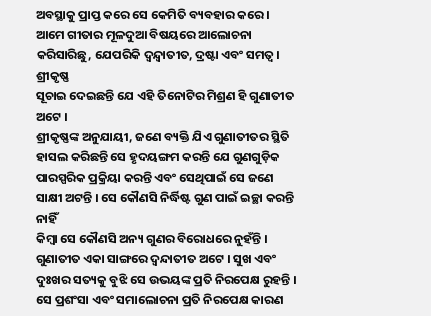ଅବସ୍ଥାକୁ ପ୍ରାପ୍ତ କରେ ସେ କେମିତି ବ୍ୟବହାର କରେ ।
ଆମେ ଗୀତାର ମୂଳଦୁଆ ବିଷୟରେ ଆଲୋଚନା କରିସାରିଛୁ, ଯେପରିକି ଦ୍ୱନ୍ଦ୍ୱାତୀତ, ଦ୍ରଷ୍ଟା ଏବଂ ସମତ୍ୱ । ଶ୍ରୀକୃଷ୍ଣ
ସୂଚାଇ ଦେଇଛନ୍ତି ଯେ ଏହି ତିନୋଟିର ମିଶ୍ରଣ ହି ଗୁଣାତୀତ ଅଟେ ।
ଶ୍ରୀକୃଷ୍ଣଙ୍କ ଅନୁଯାୟୀ, ଜଣେ ବ୍ୟକ୍ତି ଯିଏ ଗୁଣାତୀତର ସ୍ଥିତି ହାସଲ କରିଛନ୍ତି ସେ ହୃଦୟଙ୍ଗମ କରନ୍ତି ଯେ ଗୁଣଗୁଡ଼ିକ
ପାରସ୍ପରିକ ପ୍ରକ୍ରିୟା କରନ୍ତି ଏବଂ ସେଥିପାଇଁ ସେ ଜଣେ ସାକ୍ଷୀ ଅଟନ୍ତି । ସେ କୌଣସି ନିର୍ଦ୍ଧିଷ୍ଟ ଗୁଣ ପାଇଁ ଇଚ୍ଛା କରନ୍ତି ନାହିଁ
କିମ୍ବା ସେ କୌଣସି ଅନ୍ୟ ଗୁଣର ବିରୋଧରେ ନୁହଁନ୍ତି ।
ଗୁଣାତୀତ ଏକା ସାଙ୍ଗରେ ଦ୍ୱନ୍ଦାତୀତ ଅଟେ । ସୁଖ ଏବଂ ଦୁଃଖର ସତ୍ୟକୁ ବୁଝି ସେ ଉଭୟଙ୍କ ପ୍ରତି ନିରପେକ୍ଷ ରୁହନ୍ତି ।
ସେ ପ୍ରଶଂସା ଏବଂ ସମାଲୋଚନା ପ୍ରତି ନିରପେକ୍ଷ କାରଣ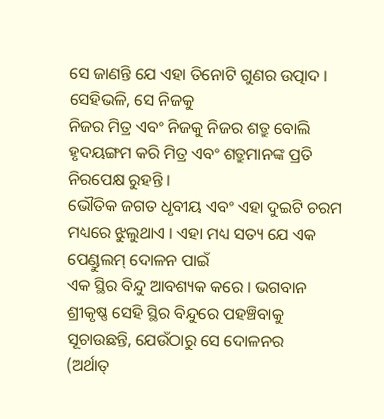ସେ ଜାଣନ୍ତି ଯେ ଏହା ତିନୋଟି ଗୁଣର ଉତ୍ପାଦ । ସେହିଭଳି, ସେ ନିଜକୁ
ନିଜର ମିତ୍ର ଏବଂ ନିଜକୁ ନିଜର ଶତ୍ରୁ ବୋଲି ହୃଦୟଙ୍ଗମ କରି ମିତ୍ର ଏବଂ ଶତ୍ରୁମାନଙ୍କ ପ୍ରତି ନିରପେକ୍ଷ ରୁହନ୍ତି ।
ଭୌତିକ ଜଗତ ଧୃବୀୟ ଏବଂ ଏହା ଦୁଇଟି ଚରମ ମଧ୍ୟରେ ଝୁଲୁଥାଏ । ଏହା ମଧ୍ୟ ସତ୍ୟ ଯେ ଏକ ପେଣ୍ଡୁଲମ୍‌ ଦୋଳନ ପାଇଁ
ଏକ ସ୍ଥିର ବିନ୍ଦୁ ଆବଶ୍ୟକ କରେ । ଭଗବାନ ଶ୍ରୀକୃଷ୍ଣ ସେହି ସ୍ଥିର ବିନ୍ଦୁରେ ପହଞ୍ଚିବାକୁ ସୂଚାଉଛନ୍ତି, ଯେଉଁଠାରୁ ସେ ଦୋଳନର
(ଅର୍ଥାତ୍‌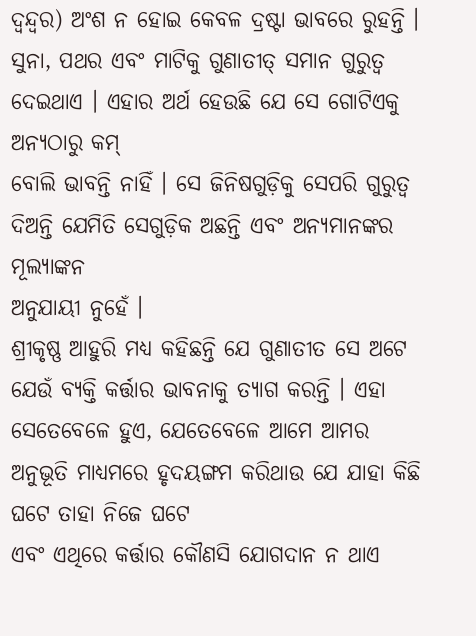ଦ୍ୱନ୍ଦ୍ୱର) ଅଂଶ ନ ହୋଇ କେବଳ ଦ୍ରଷ୍ଟା ଭାବରେ ରୁହନ୍ତି ।
ସୁନା, ପଥର ଏବଂ ମାଟିକୁ ଗୁଣାତୀତ୍‌ ସମାନ ଗୁରୁତ୍ୱ ଦେଇଥାଏ । ଏହାର ଅର୍ଥ ହେଉଛି ଯେ ସେ ଗୋଟିଏକୁ ଅନ୍ୟଠାରୁ କମ୍‌
ବୋଲି ଭାବନ୍ତି ନାହିଁ । ସେ ଜିନିଷଗୁଡ଼ିକୁ ସେପରି ଗୁରୁତ୍ୱ ଦିଅନ୍ତି ଯେମିତି ସେଗୁଡ଼ିକ ଅଛନ୍ତି ଏବଂ ଅନ୍ୟମାନଙ୍କର ମୂଲ୍ୟାଙ୍କନ
ଅନୁଯାୟୀ ନୁହେଁ ।
ଶ୍ରୀକୃଷ୍ଣ ଆହୁରି ମଧ୍ୟ କହିଛନ୍ତି ଯେ ଗୁଣାତୀତ ସେ ଅଟେ ଯେଉଁ ବ୍ୟକ୍ତି କର୍ତ୍ତାର ଭାବନାକୁ ତ୍ୟାଗ କରନ୍ତି । ଏହା
ସେତେବେଳେ ହୁଏ, ଯେତେବେଳେ ଆମେ ଆମର ଅନୁଭୂତି ମାଧ୍ୟମରେ ହୃଦୟଙ୍ଗମ କରିଥାଉ ଯେ ଯାହା କିଛି ଘଟେ ତାହା ନିଜେ ଘଟେ
ଏବଂ ଏଥିରେ କର୍ତ୍ତାର କୌଣସି ଯୋଗଦାନ ନ ଥାଏ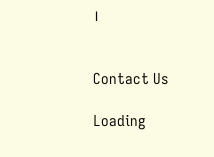।


Contact Us

Loading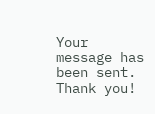Your message has been sent. Thank you!